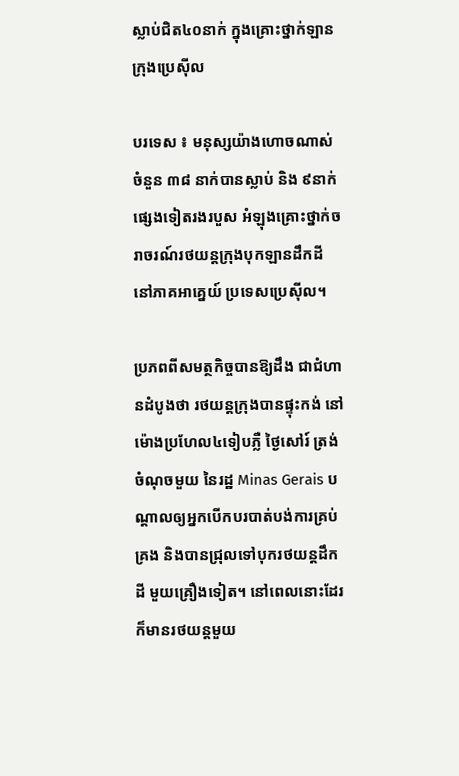ស្លាប់ជិត៤០នាក់ ក្នុងគ្រោះថ្នាក់ឡានក្រុងប្រេស៊ីល

បរទេស ៖ មនុស្សយ៉ាងហោចណាស់ ចំនួន ៣៨ នាក់បានស្លាប់ និង ៩នាក់ផ្សេងទៀតរងរបួស អំឡុងគ្រោះថ្នាក់ចរាចរណ៍រថយន្តក្រុងបុកឡានដឹកដី នៅភាគអាគ្នេយ៍ ប្រទេសប្រេស៊ីល។

ប្រភពពីសមត្ថកិច្ចបានឱ្យដឹង ជាជំហានដំបូងថា រថយន្តក្រុងបានផ្ទុះកង់ នៅម៉ោងប្រហែល៤ទៀបភ្លឺ ថ្ងៃសៅរ៍ ត្រង់ចំណុចមួយ នៃរដ្ឋ Minas Gerais បណ្តាលឲ្យអ្នកបើកបរបាត់បង់ការគ្រប់គ្រង និងបានជ្រុលទៅបុករថយន្តដឹកដី មួយគ្រឿងទៀត។ នៅពេលនោះដែរ ក៏មានរថយន្តមួយ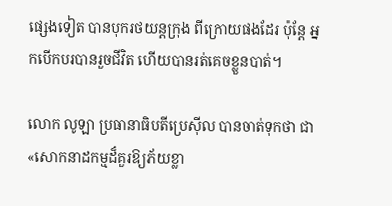ផ្សេងទៀត បានបុករថយន្តក្រុង ពីក្រោយផងដែរ ប៉ុន្តែ អ្នកបើកបរបានរួចជីវិត ហើយបានរត់គេចខ្លួនបាត់។

លោក លូឡា ប្រធានាធិបតីប្រេស៊ីល បានចាត់ទុកថា ជា «សោកនាដកម្មដ៏គួរឱ្យភ័យខ្លា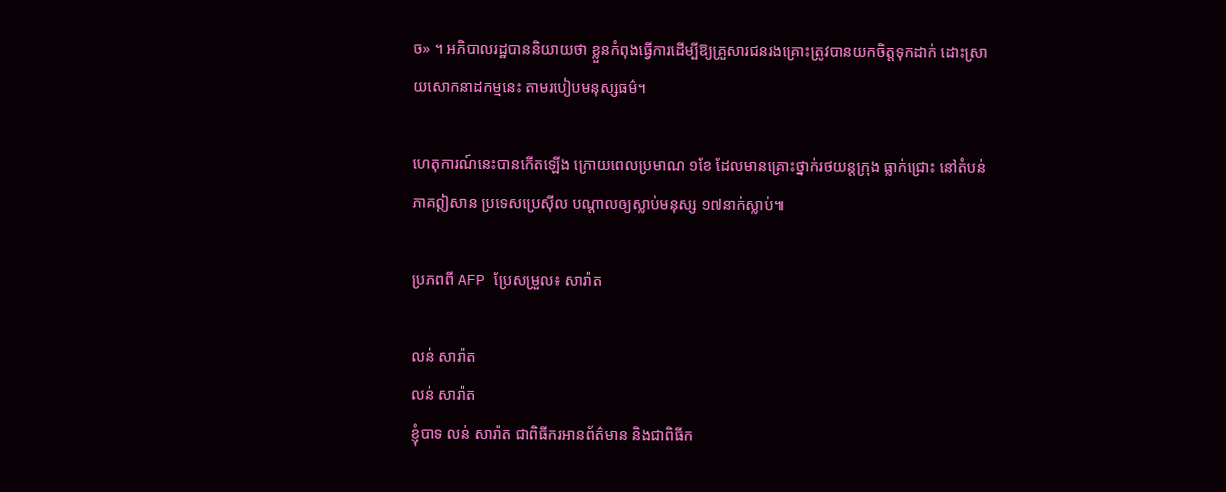ច» ។ អភិបាលរដ្ឋបាននិយាយថា ខ្លួនកំពុងធ្វើការដើម្បីឱ្យគ្រួសារជនរងគ្រោះត្រូវបានយកចិត្តទុកដាក់ ដោះស្រាយសោកនាដកម្មនេះ តាមរបៀបមនុស្សធម៌។

ហេតុការណ៍នេះបានកើតឡើង ក្រោយពេលប្រមាណ ១ខែ ដែលមានគ្រោះថ្នាក់រថយន្តក្រុង ធ្លាក់ជ្រោះ នៅតំបន់ភាគឦសាន ប្រទេសប្រេស៊ីល បណ្តាលឲ្យស្លាប់មនុស្ស ១៧នាក់ស្លាប់៕

ប្រភពពី AFP ប្រែសម្រួល៖ សារ៉ាត

លន់ សារ៉ាត
លន់ សារ៉ាត
ខ្ញុំបាទ លន់ សារ៉ាត ជាពិធីករអានព័ត៌មាន និងជាពិធីក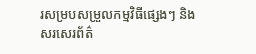រសម្របសម្រួលកម្មវិធីផ្សេងៗ និងសរសេរព័ត៌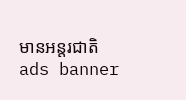មានអន្តរជាតិ
ads banner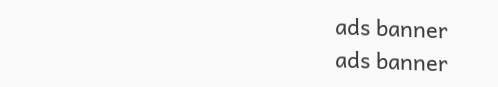ads banner
ads banner